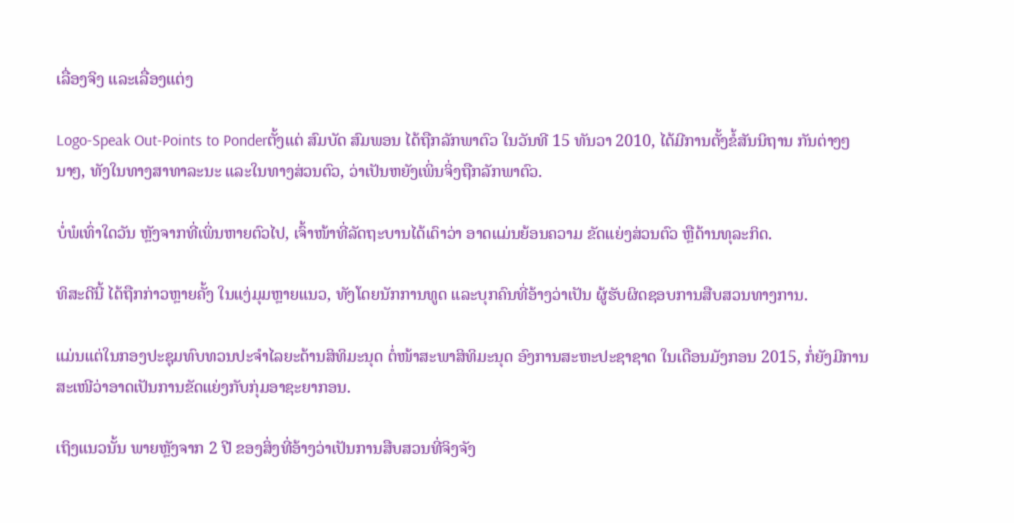ເລື່ອງຈິງ ແລະເລື່ອງແຕ່ງ

Logo-Speak Out-Points to Ponderຕັ້ງແຕ່ ສົມບັດ ສົມພອນ ໄດ້ຖືກລັກພາຕົວ ໃນວັນທີ 15 ທັນວາ 2010, ໄດ້ມີການຕັ້ງຂໍ້ສັນນິຖານ ກັນຕ່າງໆ ນາໆ, ທັງໃນທາງສາທາລະນະ ແລະໃນທາງສ່ວນຕົວ, ວ່າເປັນຫຍັງເພິ່ນຈິ່ງຖືກລັກພາຕົວ.

ບໍ່ພໍເທົ່າໃດວັນ ຫຼັງຈາກທີ່ເພິ່ນຫາຍຕົວໄປ, ເຈົ້າໜ້າທີ່ລັດຖະບານໄດ້ເດົາວ່າ ອາດແມ່ນຍ້ອນຄວາມ ຂັດແຍ່ງສ່ວນຕົວ ຫຼືດ້ານທຸລະກິດ.

ທິສະດີນີ້ ໄດ້ຖືກກ່າວຫຼາຍຄັ້ງ ໃນແງ່ມຸມຫຼາຍແນວ, ທັງໂດຍນັກການທູດ ແລະບຸກຄົນທີ່ອ້າງວ່າເປັນ ຜູ້ຮັບຜິດຊອບການສືບສວນທາງການ.

ແມ່ນແຕ່ໃນກອງປະຊຸມທົບທວນປະຈຳໄລຍະດ້ານສິທິມະນຸດ ຕໍ່ໜ້າສະພາສິທິມະນຸດ ອົງການສະຫະປະຊາຊາດ ໃນເດືອນມັງກອນ 2015, ກໍ່ຍັງມີການສະເໜີວ່າອາດເປັນການຂັດແຍ່ງກັບກຸ່ມອາຊະຍາກອນ.

ເຖິງແນວນັ້ນ ພາຍຫຼັງຈາກ 2 ປີ ຂອງສິ່ງທີ່ອ້າງວ່າເປັນການສືບສວນທີ່ຈິງຈັງ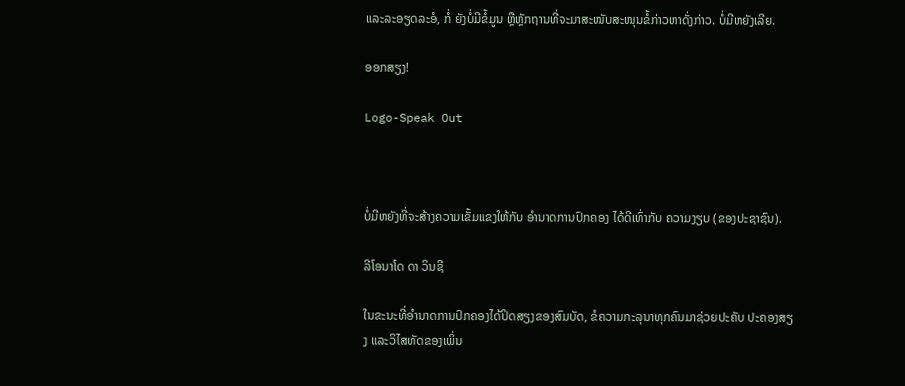ແລະລະອຽດລະອໍ, ກໍ່ ຍັງບໍ່ມີຂໍ້ມູນ ຫຼືຫຼັກຖານທີ່ຈະມາສະໜັບສະໜຸນຂໍ້ກ່າວຫາດັ່ງກ່າວ. ບໍ່ມີຫຍັງເລີຍ.

ອອກສຽງ!

Logo-Speak Out



ບໍ່ມີຫຍັງທີ່ຈະສ້າງຄວາມເຂັ້ມແຂງໃຫ້ກັບ ອຳນາດການປົກຄອງ ໄດ້ດີເທົ່າກັບ ຄວາມງຽບ (ຂອງປະຊາຊົນ).

ລີໂອນາໂດ ດາ ວິນຊີ

ໃນຂະນະທີ່ອຳນາດການປົກຄອງໄດ້ປິດສຽງຂອງສົມບັດ, ຂໍຄວາມກະລຸນາທຸກຄົນມາຊ່ວຍປະຄັບ ປະຄອງສຽງ ແລະວິໄສທັດຂອງເພິ່ນ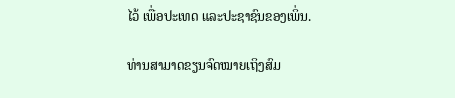ໄວ້ ເພື່ອປະເທດ ແລະປະຊາຊົນຂອງເພິ່ນ.

ທ່ານສາມາດຂຽນຈົດໝາຍເຖິງສົມ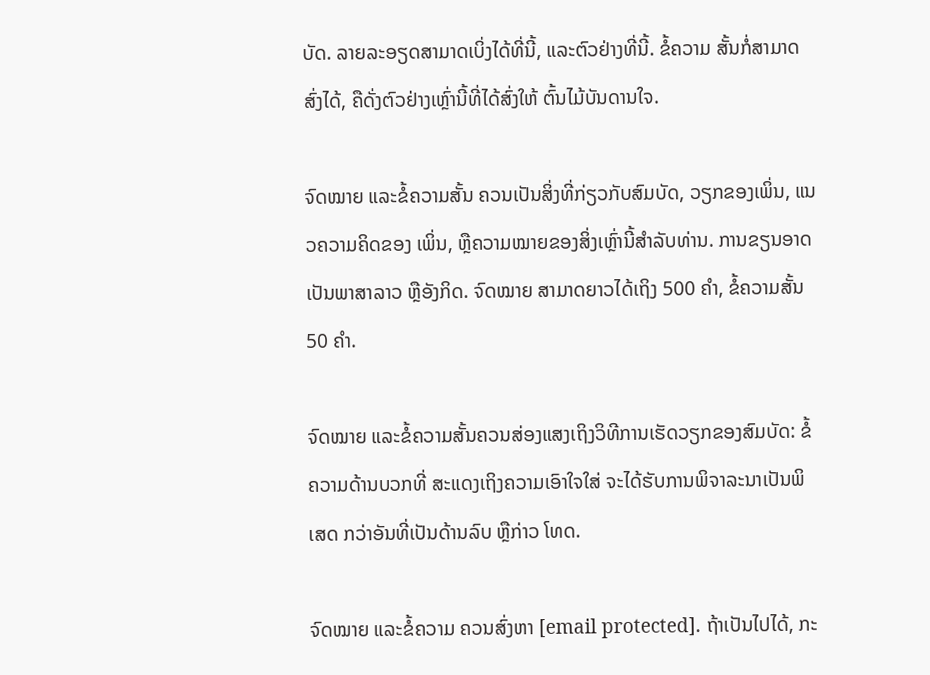ບັດ. ລາຍລະອຽດສາມາດເບິ່ງໄດ້ທີ່ນີ້, ແລະຕົວຢ່າງທີ່ນີ້. ຂໍ້ຄວາມ ສັ້ນກໍ່ສາມາດສົ່ງໄດ້, ຄືດັ່ງຕົວຢ່າງເຫຼົ່ານີ້ທີ່ໄດ້ສົ່ງໃຫ້ ຕົ້ນໄມ້ບັນດານໃຈ.

ຈົດໝາຍ ແລະຂໍ້ຄວາມສັ້ນ ຄວນເປັນສິ່ງທີ່ກ່ຽວກັບສົມບັດ, ວຽກຂອງເພິ່ນ, ແນວຄວາມຄິດຂອງ ເພິ່ນ, ຫຼືຄວາມໝາຍຂອງສິ່ງເຫຼົ່ານີ້ສຳລັບທ່ານ. ການຂຽນອາດເປັນພາສາລາວ ຫຼືອັງກິດ. ຈົດໝາຍ ສາມາດຍາວໄດ້ເຖິງ 500 ຄຳ, ຂໍ້ຄວາມສັ້ນ 50 ຄຳ.

ຈົດໝາຍ ແລະຂໍ້ຄວາມສັ້ນຄວນສ່ອງແສງເຖິງວິທີການເຮັດວຽກຂອງສົມບັດ: ຂໍ້ຄວາມດ້ານບວກທີ່ ສະແດງເຖິງຄວາມເອົາໃຈໃສ່ ຈະໄດ້ຮັບການພິຈາລະນາເປັນພິເສດ ກວ່າອັນທີ່ເປັນດ້ານລົບ ຫຼືກ່າວ ໂທດ.

ຈົດໝາຍ ແລະຂໍ້ຄວາມ ຄວນສົ່ງຫາ [email protected]. ຖ້າເປັນໄປໄດ້, ກະ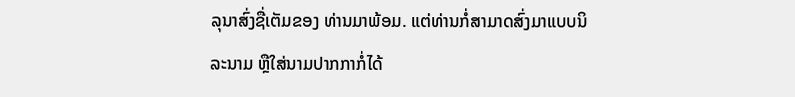ລຸນາສົ່ງຊື່ເຕັມຂອງ ທ່ານມາພ້ອມ. ແຕ່ທ່ານກໍ່ສາມາດສົ່ງມາແບບນິລະນາມ ຫຼືໃສ່ນາມປາກກາກໍ່ໄດ້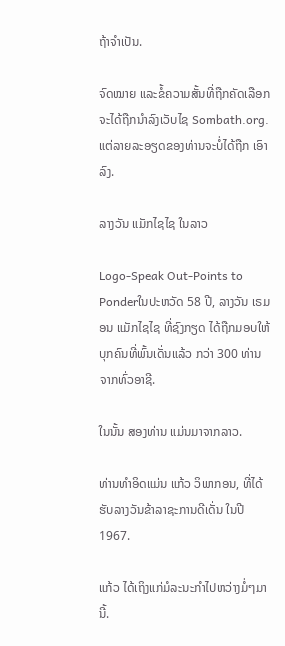ຖ້າຈຳເປັນ.

ຈົດໝາຍ ແລະຂໍ້ຄວາມສັ້ນທີ່ຖືກຄັດເລືອກຈະໄດ້ຖືກນຳລົງເວັບໄຊ Sombath.org. ແຕ່ລາຍລະອຽດຂອງທ່ານຈະບໍ່ໄດ້ຖືກ ເອົາລົງ.

ລາງວັນ ແມັກໄຊໄຊ ໃນລາວ

Logo-Speak Out-Points to Ponderໃນປະຫວັດ 58 ປີ, ລາງວັນ ເຣມອນ ແມັກໄຊໄຊ ທີ່ຊົງກຽດ ໄດ້ຖືກມອບໃຫ້ບຸກຄົນທີ່ພົ້ນເດັ່ນແລ້ວ ກວ່າ 300 ທ່ານ ຈາກທົ່ວອາຊີ.

ໃນນັ້ນ ສອງທ່ານ ແມ່ນມາຈາກລາວ.

ທ່ານທຳອິດແມ່ນ ແກ້ວ ວິພາກອນ, ທີ່ໄດ້ຮັບລາງວັນຂ້າລາຊະການດີເດັ່ນ ໃນປີ 1967.

ແກ້ວ ໄດ້ເຖິງແກ່ມໍລະນະກຳໄປຫວ່າງມໍ່ໆມານີ້.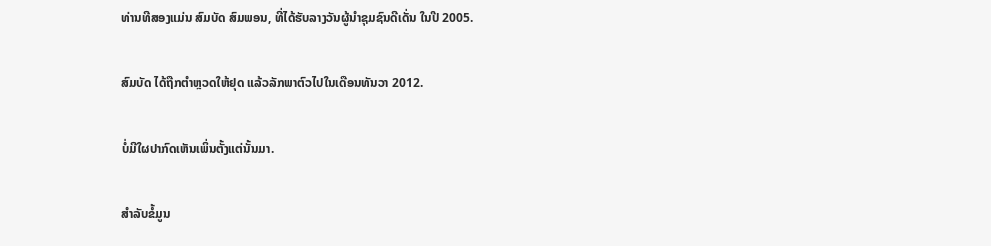ທ່ານທີສອງແມ່ນ ສົມບັດ ສົມພອນ, ທີ່ໄດ້ຮັບລາງວັນຜູ້ນຳຊຸມຊົນດີເດັ່ນ ໃນປີ 2005.

ສົມບັດ ໄດ້ຖືກຕຳຫຼວດໃຫ້ຢຸດ ແລ້ວລັກພາຕົວໄປໃນເດືອນທັນວາ 2012.

ບໍ່ມີໃຜປາກົດເຫັນເພິ່ນຕັ້ງແຕ່ນັ້ນມາ.

ສຳລັບຂໍ້ມູນ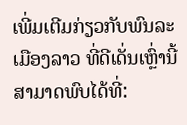ເພີ່ມເຕີມກ່ຽວກັບພົນລະເມືອງລາວ ທີ່ດີເດັ່ນເຫຼົ່ານີ້ ສາມາດພົບໄດ້ທີ່: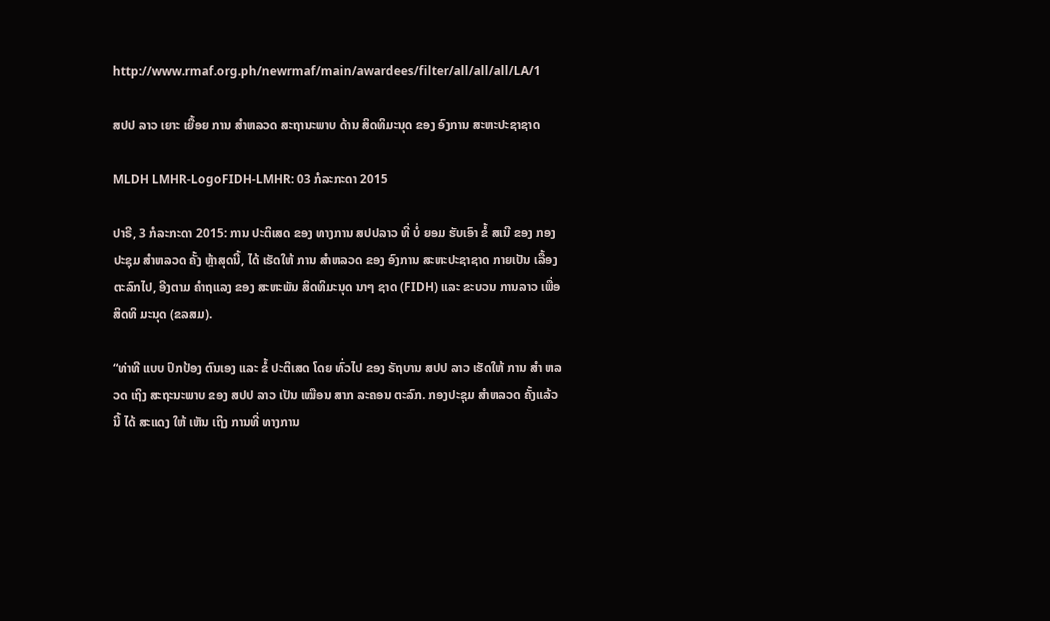http://www.rmaf.org.ph/newrmaf/main/awardees/filter/all/all/all/LA/1

ສປປ ລາວ ເຍາະ ເຍື້ອຍ ການ ສຳຫລວດ ສະຖານະພາບ ດ້ານ ສິດທິມະນຸດ ຂອງ ອົງການ ສະຫະປະຊາຊາດ

MLDH LMHR-LogoFIDH-LMHR: 03 ກໍລະກະດາ 2015

ປາຣີ, 3 ກໍລະກະດາ 2015: ການ ປະຕິເສດ ຂອງ ທາງການ ສປປລາວ ທີ່ ບໍ່ ຍອມ ຮັບເອົາ ຂໍ້ ສເນີ ຂອງ ກອງປະຊຸມ ສໍາຫລວດ ຄັ້ງ ຫຼ້າສຸດນີ້, ໄດ້ ເຮັດໃຫ້ ການ ສໍາຫລວດ ຂອງ ອົງການ ສະຫະປະຊາຊາດ ກາຍເປັນ ເລື້ອງ ຕະລົກໄປ, ອີງຕາມ ຄໍາຖແລງ ຂອງ ສະຫະພັນ ສິດທິມະນຸດ ນາໆ ຊາດ (FIDH) ແລະ ຂະບວນ ການລາວ ເພື່ອສິດທິ ມະນຸດ (ຂລສມ).

“ທ່າທີ ແບບ ປົກປ້ອງ ຕົນເອງ ແລະ ຂໍ້ ປະຕິເສດ ໂດຍ ທົ່ວໄປ ຂອງ ຣັຖບານ ສປປ ລາວ ເຮັດໃຫ້ ການ ສໍາ ຫລວດ ເຖິງ ສະຖະນະພາບ ຂອງ ສປປ ລາວ ເປັນ ເໝືອນ ສາກ ລະຄອນ ຕະລົກ. ກອງປະຊຸມ ສໍາຫລວດ ຄັ້ງແລ້ວນີ້ ໄດ້ ສະແດງ ໃຫ້ ເຫັນ ເຖິງ ການທີ່ ທາງການ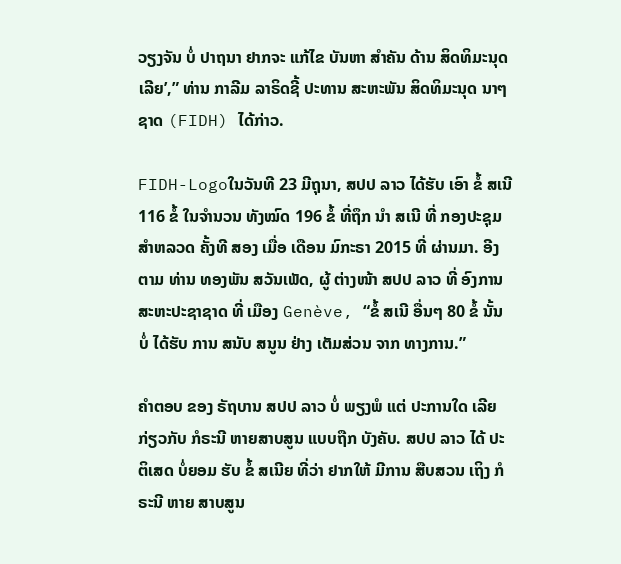ວຽງຈັນ ບໍ່ ປາຖນາ ຢາກຈະ ແກ້ໄຂ ບັນຫາ ສໍາຄັນ ດ້ານ ສິດທິມະນຸດ ເລີຍ’,” ທ່ານ ກາລີມ ລາຣິດຊີ້ ປະທານ ສະຫະພັນ ສິດທິມະນຸດ ນາໆ ຊາດ (FIDH) ໄດ້ກ່າວ.

FIDH-Logoໃນວັນທີ 23 ມີຖຸນາ, ສປປ ລາວ ໄດ້ຮັບ ເອົາ ຂໍ້ ສເນີ 116 ຂໍ້ ໃນຈໍານວນ ທັງໝົດ 196 ຂໍ້ ທີ່ຖຶກ ນຳ ສເນີ ທີ່ ກອງປະຊຸມ ສຳຫລວດ ຄັ້ງທີ ສອງ ເມື່ອ ເດືອນ ມົກະຣາ 2015 ທີ່ ຜ່ານມາ. ອີງຕາມ ທ່ານ ທອງພັນ ສວັນເພັດ, ຜູ້ ຕ່າງໜ້າ ສປປ ລາວ ທີ່ ອົງການ ສະຫະປະຊາຊາດ ທີ່ ເມືອງ Genève, “ຂໍ້ ສເນີ ອື່ນໆ 80 ຂໍ້ ນັ້ນ ບໍ່ ໄດ້ຮັບ ການ ສນັບ ສນູນ ຢ່າງ ເຕັມສ່ວນ ຈາກ ທາງການ.”

ຄຳຕອບ ຂອງ ຣັຖບານ ສປປ ລາວ ບໍ່ ພຽງພໍ ແຕ່ ປະການໃດ ເລີຍ ກ່ຽວກັບ ກໍຣະນີ ຫາຍສາບສູນ ແບບຖືກ ບັງຄັບ. ສປປ ລາວ ໄດ້ ປະຕິເສດ ບໍ່ຍອມ ຮັບ ຂໍ້ ສເນີຍ ທີ່ວ່າ ຢາກໃຫ້ ມີການ ສືບສວນ ເຖິງ ກໍຣະນີ ຫາຍ ສາບສູນ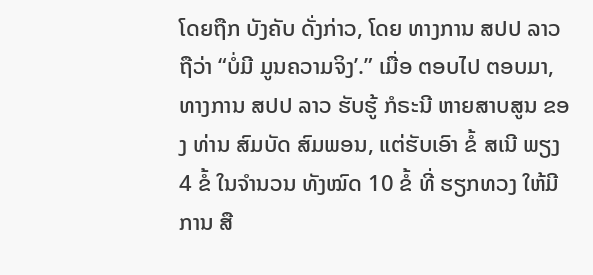ໂດຍຖືກ ບັງຄັບ ດັ່ງກ່າວ, ໂດຍ ທາງການ ສປປ ລາວ ຖືວ່າ “ບໍ່ມີ ມູນຄວາມຈິງ’.” ເມື່ອ ຕອບໄປ ຕອບມາ, ທາງການ ສປປ ລາວ ຮັບຮູ້ ກໍຣະນີ ຫາຍສາບສູນ ຂອງ ທ່ານ ສົມບັດ ສົມພອນ, ແຕ່ຮັບເອົາ ຂໍ້ ສເນີ ພຽງ 4 ຂໍ້ ໃນຈໍານວນ ທັງໝົດ 10 ຂໍ້ ທີ່ ຮຽກທວງ ໃຫ້ມີ ການ ສື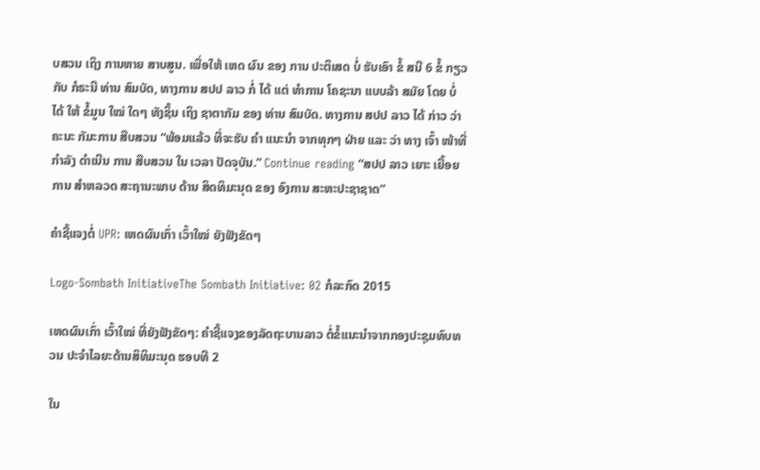ບສວນ ເຖິງ ການຫາຍ ສາບສູນ. ເພື່ອໃຫ້ ເຫດ ຜົນ ຂອງ ການ ປະຕິເສດ ບໍ່ ຮັບເອົາ ຂໍ້ ສນີ 6 ຂໍ້ ກຽວກັບ ກໍຣະນີ ທ່ານ ສົມບັດ, ທາງການ ສປປ ລາວ ກໍ່ ໄດ້ ແຕ່ ທໍາການ ໂຄຊະນາ ແບບລ້າ ສມັຍ ໂດຍ ບໍ່ ໄດ້ ໃຫ້ ຂໍ້ມູນ ໃໝ່ ໃດໆ ທັງຊິ້ນ ເຖິງ ຊາຕາກັມ ຂອງ ທ່ານ ສົມບັດ. ທາງການ ສປປ ລາວ ໄດ້ ກ່າວ ວ່າ ຄະນະ ກັມະການ ສືບສວນ “ພ້ອມແລ້ວ ທີ່ຈະຮັບ ຄຳ ແນະນໍາ ຈາກທຸກໆ ຝ່າຍ ແລະ ວ່າ ທາງ ເຈົ້າ ໜ້າທີ່ ກຳລັງ ດໍາເນີນ ການ ສືບສວນ ໃນ ເວລາ ປັດຈຸບັນ.” Continue reading “ສປປ ລາວ ເຍາະ ເຍື້ອຍ ການ ສຳຫລວດ ສະຖານະພາບ ດ້ານ ສິດທິມະນຸດ ຂອງ ອົງການ ສະຫະປະຊາຊາດ”

ຄຳຊີ້ແຈງຕໍ່ UPR: ເຫດຜົນເກົ່າ ເວົ້າໃໝ່ ຍັງຟັງຂັດໆ

Logo-Sombath InitiativeThe Sombath Initiative: 02 ກໍລະກົດ 2015

ເຫດຜົນເກົ່າ ເວົ້າໃໝ່ ທີ່ຍັງຟັງຂັດໆ: ຄຳຊີ້ແຈງຂອງລັດຖະບານລາວ ຕໍ່ຂໍ້ແນະນຳຈາກກອງປະຊຸມທົບທວນ ປະຈຳໄລຍະດ້ານສິທິມະນຸດ ຮອບທີ 2

ໃນ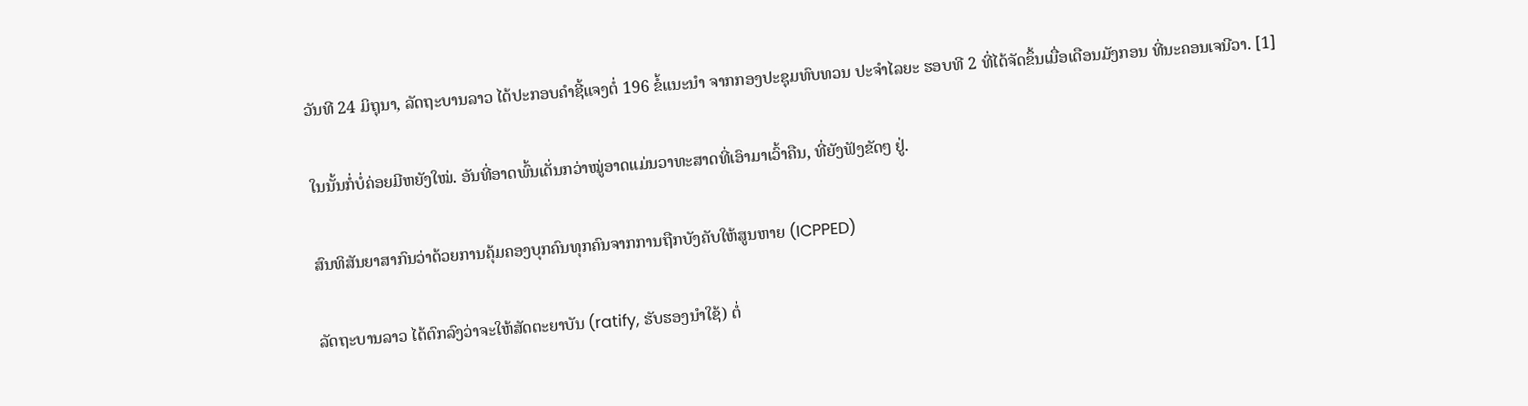ວັນທີ 24 ມິຖຸນາ, ລັດຖະບານລາວ ໄດ້ປະກອບຄຳຊີ້ແຈງຕໍ່ 196 ຂໍ້ແນະນຳ ຈາກກອງປະຊຸມທົບທວນ ປະຈຳໄລຍະ ຮອບທີ 2 ທີ່ໄດ້ຈັດຂຶ້ນເມື່ອເດືອນມັງກອນ ທີ່ນະຄອນເຈນີວາ. [1]

ໃນນັ້ນກໍ່ບໍ່ຄ່ອຍມີຫຍັງໃໝ່. ອັນທີ່ອາດພົ້ນເດັ່ນກວ່າໝູ່ອາດແມ່ນວາທະສາດທີ່ເອົາມາເວົ້າຄືນ, ທີ່ຍັງຟັງຂັດໆ ຢູ່.

ສົນທິສັນຍາສາກົນວ່າດ້ວຍການຄຸ້ມຄອງບຸກຄົນທຸກຄົນຈາກການຖືກບັງຄັບໃຫ້ສູນຫາຍ (ICPPED)

ລັດຖະບານລາວ ໄດ້ຕົກລົງວ່າຈະໃຫ້ສັດຕະຍາບັນ (ratify, ຮັບຮອງນຳໃຊ້) ຕໍ່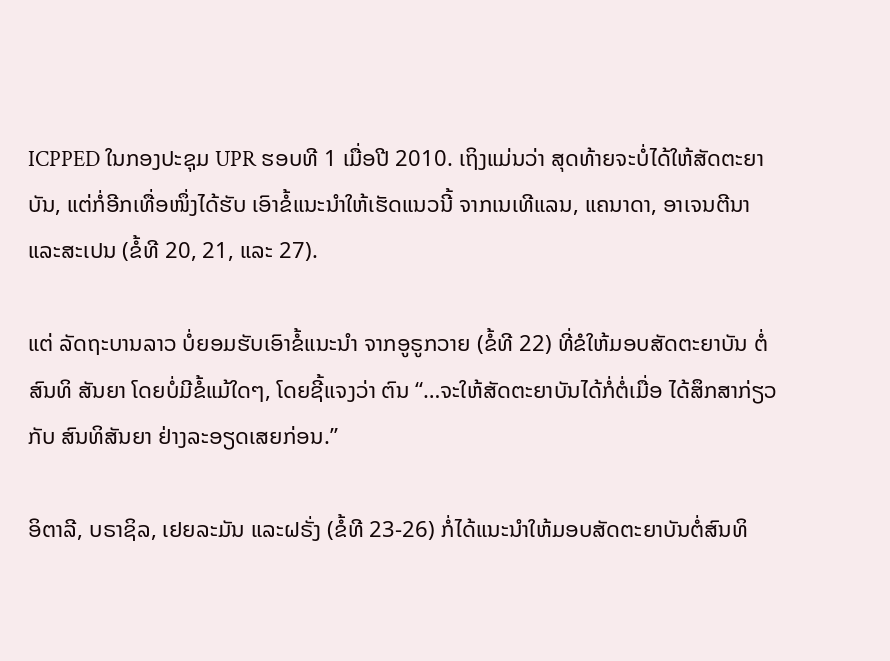ICPPED ໃນກອງປະຊຸມ UPR ຮອບທີ 1 ເມື່ອປີ 2010. ເຖິງແມ່ນວ່າ ສຸດທ້າຍຈະບໍ່ໄດ້ໃຫ້ສັດຕະຍາບັນ, ແຕ່ກໍ່ອີກເທື່ອໜຶ່ງໄດ້ຮັບ ເອົາຂໍ້ແນະນຳໃຫ້ເຮັດແນວນີ້ ຈາກເນເທີແລນ, ແຄນາດາ, ອາເຈນຕີນາ ແລະສະເປນ (ຂໍ້ທີ 20, 21, ແລະ 27).

ແຕ່ ລັດຖະບານລາວ ບໍ່ຍອມຮັບເອົາຂໍ້ແນະນຳ ຈາກອູຣູກວາຍ (ຂໍ້ທີ 22) ທີ່ຂໍໃຫ້ມອບສັດຕະຍາບັນ ຕໍ່ສົນທິ ສັນຍາ ໂດຍບໍ່ມີຂໍ້ແມ້ໃດໆ, ໂດຍຊີ້ແຈງວ່າ ຕົນ “…ຈະໃຫ້ສັດຕະຍາບັນໄດ້ກໍ່ຕໍ່ເມື່ອ ໄດ້ສຶກສາກ່ຽວກັບ ສົນທິສັນຍາ ຢ່າງລະອຽດເສຍກ່ອນ.”

ອິຕາລີ, ບຣາຊິລ, ເຢຍລະມັນ ແລະຝຣັ່ງ (ຂໍ້ທີ 23-26) ກໍ່ໄດ້ແນະນຳໃຫ້ມອບສັດຕະຍາບັນຕໍ່ສົນທິ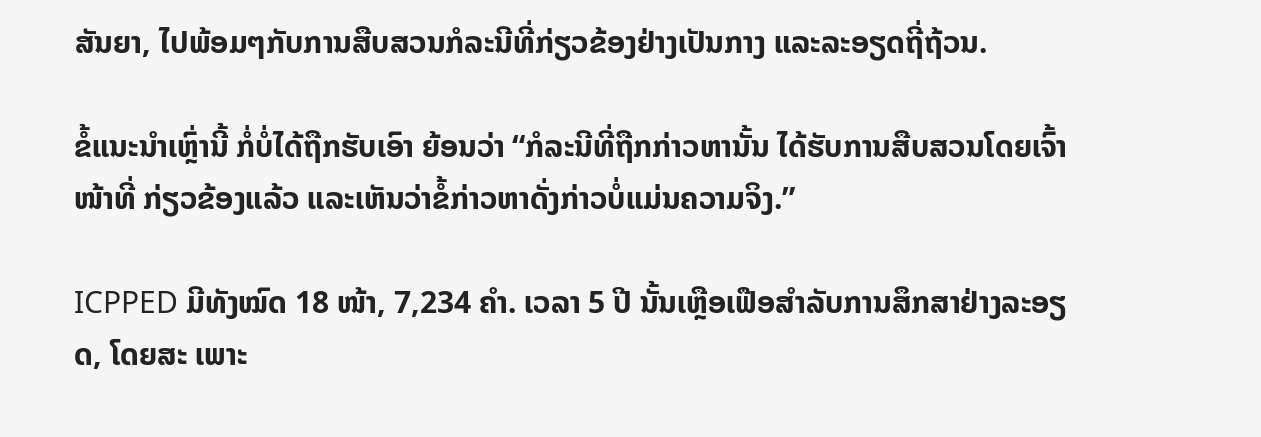ສັນຍາ, ໄປພ້ອມໆກັບການສືບສວນກໍລະນີທີ່ກ່ຽວຂ້ອງຢ່າງເປັນກາງ ແລະລະອຽດຖີ່ຖ້ວນ.

ຂໍ້ແນະນຳເຫຼົ່ານີ້ ກໍ່ບໍ່ໄດ້ຖືກຮັບເອົາ ຍ້ອນວ່າ “ກໍລະນີທີ່ຖືກກ່າວຫານັ້ນ ໄດ້ຮັບການສືບສວນໂດຍເຈົ້າໜ້າທີ່ ກ່ຽວຂ້ອງແລ້ວ ແລະເຫັນວ່າຂໍ້ກ່າວຫາດັ່ງກ່າວບໍ່ແມ່ນຄວາມຈິງ.”

ICPPED ມີທັງໝົດ 18 ໜ້າ, 7,234 ຄໍາ. ເວລາ 5 ປີ ນັ້ນເຫຼືອເຟືອສຳລັບການສຶກສາຢ່າງລະອຽດ, ໂດຍສະ ເພາະ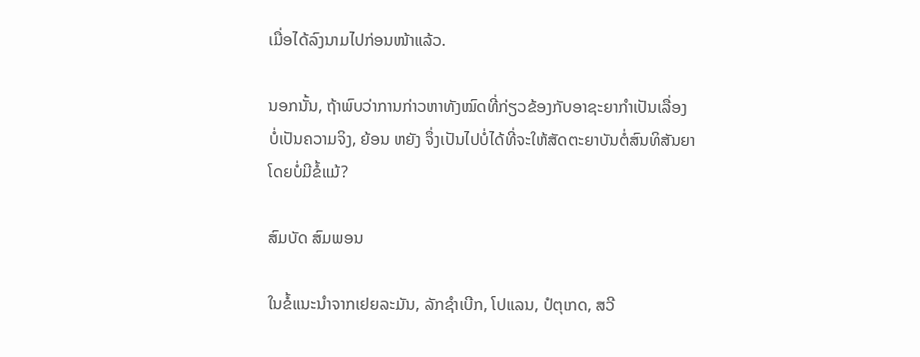ເມື່ອໄດ້ລົງນາມໄປກ່ອນໜ້າແລ້ວ.

ນອກນັ້ນ, ຖ້າພົບວ່າການກ່າວຫາທັງໝົດທີ່ກ່ຽວຂ້ອງກັບອາຊະຍາກຳເປັນເລື່ອງ ບໍ່ເປັນຄວາມຈິງ, ຍ້ອນ ຫຍັງ ຈຶ່ງເປັນໄປບໍ່ໄດ້ທີ່ຈະໃຫ້ສັດຕະຍາບັນຕໍ່ສົນທິສັນຍາໂດຍບໍ່ມີຂໍ້ແມ້?

ສົມບັດ ສົມພອນ

ໃນຂໍ້ແນະນຳຈາກເຢຍລະມັນ, ລັກຊຳເບີກ, ໂປແລນ, ປໍຕຸເກດ, ສວີ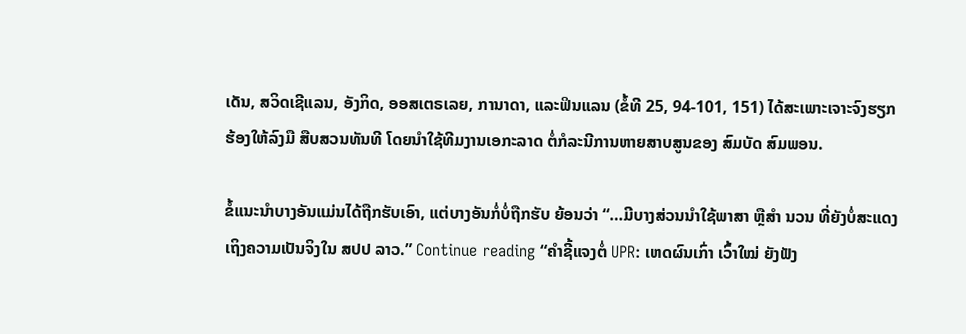ເດັນ, ສວິດເຊີແລນ, ອັງກິດ, ອອສເຕຣເລຍ, ການາດາ, ແລະຟິນແລນ (ຂໍ້ທີ 25, 94-101, 151) ໄດ້ສະເພາະເຈາະຈົງຮຽກຮ້ອງໃຫ້ລົງມື ສືບສວນທັນທີ ໂດຍນຳໃຊ້ທີມງານເອກະລາດ ຕໍ່ກໍລະນີການຫາຍສາບສູນຂອງ ສົມບັດ ສົມພອນ.

ຂໍ້ແນະນຳບາງອັນແມ່ນໄດ້ຖືກຮັບເອົາ, ແຕ່ບາງອັນກໍ່ບໍ່ຖືກຮັບ ຍ້ອນວ່າ “…ມີບາງສ່ວນນໍາໃຊ້ພາສາ ຫຼືສຳ ນວນ ທີ່ຍັງບໍ່ສະແດງເຖິງຄວາມເປັນຈິງໃນ ສປປ ລາວ.” Continue reading “ຄຳຊີ້ແຈງຕໍ່ UPR: ເຫດຜົນເກົ່າ ເວົ້າໃໝ່ ຍັງຟັງ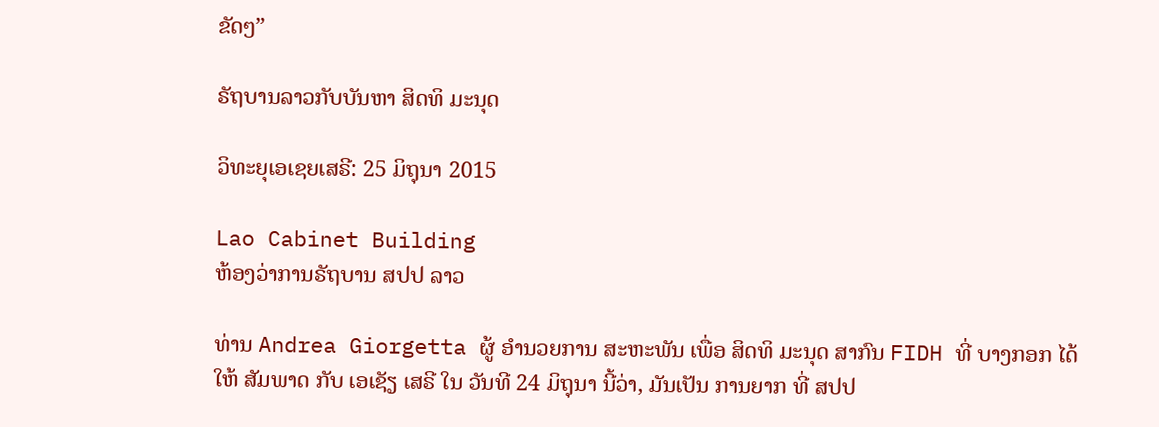ຂັດໆ”

ຣັຖບານລາວກັບບັນຫາ ສິດທິ ມະນຸດ

ວິທະຍຸເອເຊຍເສຣີ: 25 ມິຖຸນາ 2015

Lao Cabinet Building
ຫ້ອງວ່າການຣັຖບານ ສປປ ລາວ

ທ່ານ Andrea Giorgetta ຜູ້ ອຳນວຍການ ສະຫະພັນ ເພື່ອ ສິດທິ ມະນຸດ ສາກົນ FIDH ທີ່ ບາງກອກ ໄດ້ ໃຫ້ ສັມພາດ ກັບ ເອເຊັຽ ເສຣີ ໃນ ວັນທີ 24 ມິຖຸນາ ນີ້ວ່າ, ມັນເປັນ ການຍາກ ທີ່ ສປປ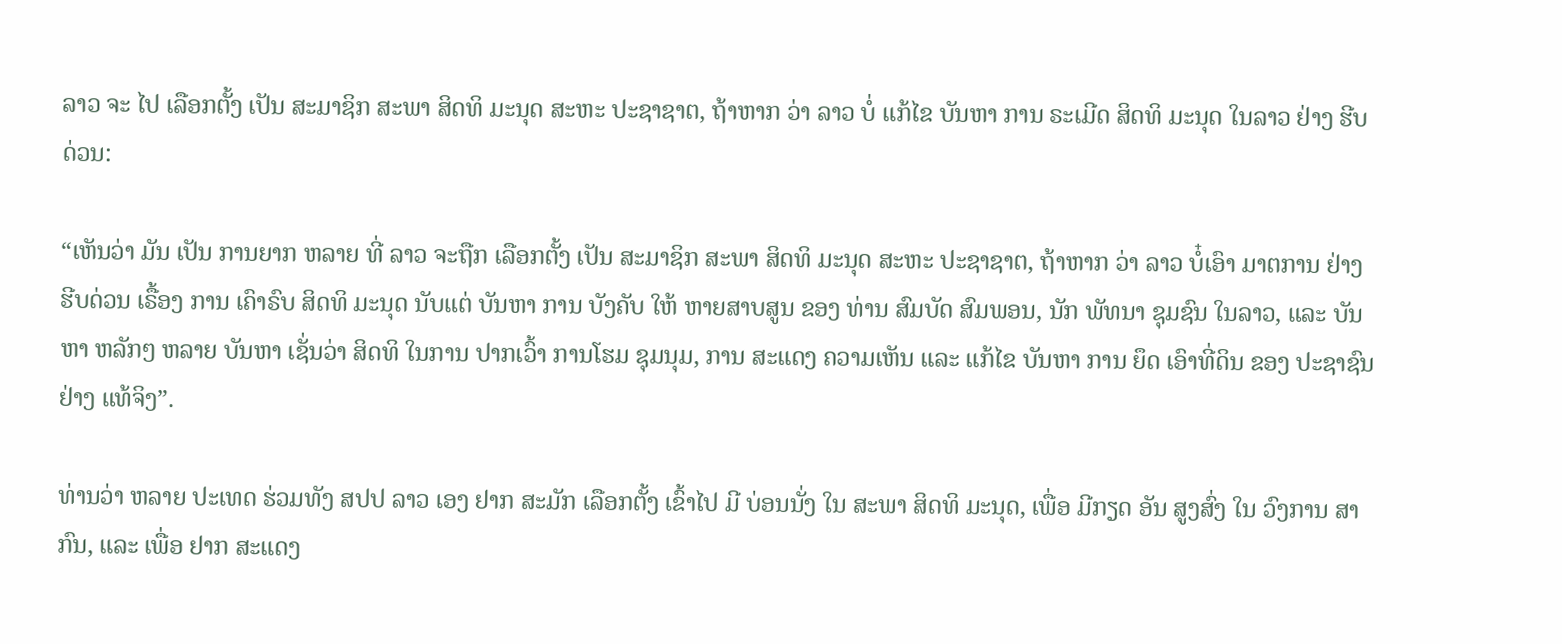ລາວ ຈະ ໄປ ເລືອກຕັ້ງ ເປັນ ສະມາຊິກ ສະພາ ສິດທິ ມະນຸດ ສະຫະ ປະຊາຊາຕ, ຖ້າຫາກ ວ່າ ລາວ ບໍ່ ແກ້ໄຂ ບັນຫາ ການ ຣະເມີດ ສິດທິ ມະນຸດ ໃນລາວ ຢ່າງ ຮີບດ່ວນ:

“ເຫັນວ່າ ມັນ ເປັນ ການຍາກ ຫລາຍ ທີ່ ລາວ ຈະຖືກ ເລືອກຕັ້ງ ເປັນ ສະມາຊິກ ສະພາ ສິດທິ ມະນຸດ ສະຫະ ປະຊາຊາຕ, ຖ້າຫາກ ວ່າ ລາວ ບໍ໋ເອົາ ມາຕການ ຢ່າງ ຮີບດ່ວນ ເຣື້ອງ ການ ເຄົາຣົບ ສິດທິ ມະນຸດ ນັບແຕ່ ບັນຫາ ການ ບັງຄັບ ໃຫ້ ຫາຍສາບສູນ ຂອງ ທ່ານ ສົມບັດ ສົມພອນ, ນັກ ພັທນາ ຊຸມຊົນ ໃນລາວ, ແລະ ບັນຫາ ຫລັກໆ ຫລາຍ ບັນຫາ ເຊັ່ນວ່າ ສິດທິ ໃນການ ປາກເວົ້າ ການໂຮມ ຊຸມນຸມ, ການ ສະແດງ ຄວາມເຫັນ ແລະ ແກ້ໄຂ ບັນຫາ ການ ຍຶດ ເອົາທີ່ດິນ ຂອງ ປະຊາຊົນ ຢ່າງ ແທ້ຈິງ”.

ທ່ານວ່າ ຫລາຍ ປະເທດ ຮ່ວມທັງ ສປປ ລາວ ເອງ ຢາກ ສະມັກ ເລືອກຕັ້ງ ເຂົ້າໄປ ມີ ບ່ອນນັ່ງ ໃນ ສະພາ ສິດທິ ມະນຸດ, ເພື່ອ ມີກຽດ ອັນ ສູງສົ່ງ ໃນ ວົງການ ສາກົນ, ແລະ ເພື່ອ ຢາກ ສະແດງ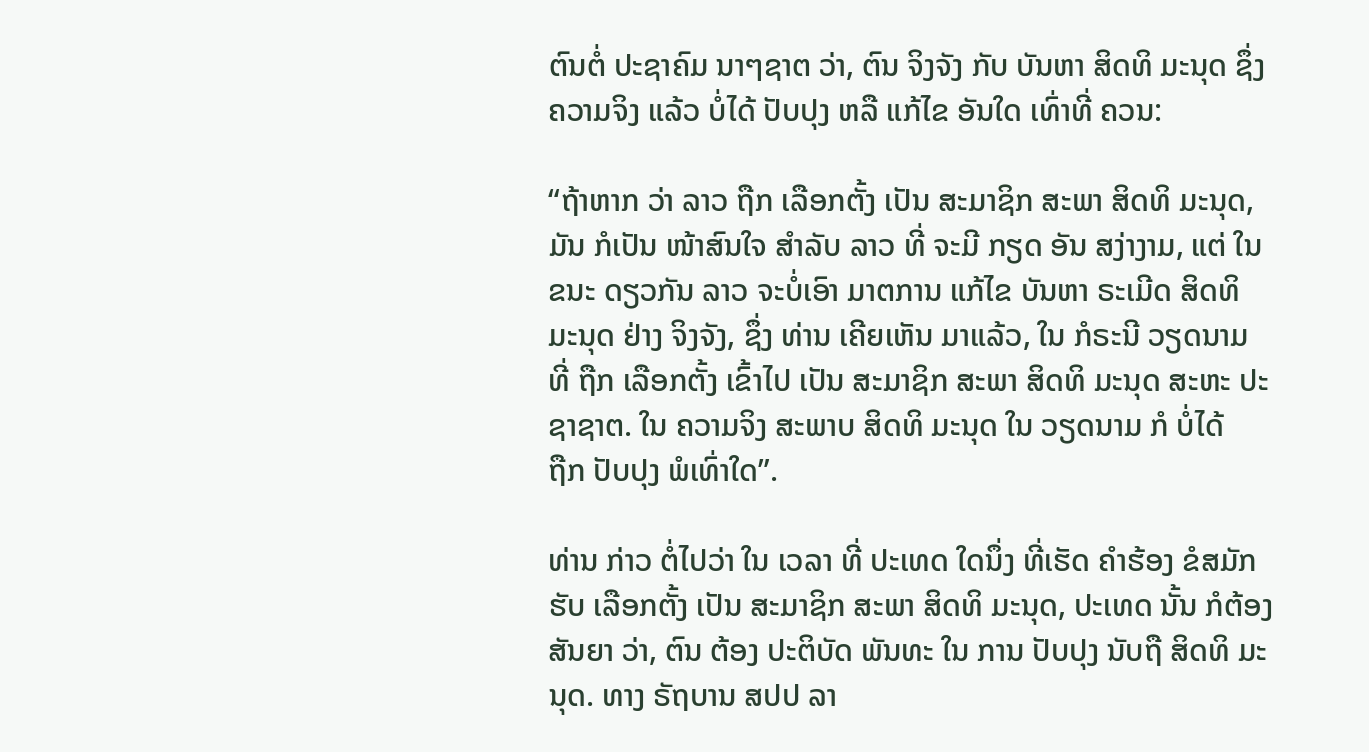ຕົນຕໍ່ ປະຊາຄົມ ນາໆຊາຕ ວ່າ, ຕົນ ຈິງຈັງ ກັບ ບັນຫາ ສິດທິ ມະນຸດ ຊຶ່ງ ຄວາມຈິງ ແລ້ວ ບໍ່ໄດ້ ປັບປຸງ ຫລື ແກ້ໄຂ ອັນໃດ ເທົ່າທີ່ ຄວນ:

“ຖ້າຫາກ ວ່າ ລາວ ຖືກ ເລືອກຕັ້ງ ເປັນ ສະມາຊິກ ສະພາ ສິດທິ ມະນຸດ, ມັນ ກໍເປັນ ໜ້າສົນໃຈ ສໍາລັບ ລາວ ທີ່ ຈະມີ ກຽດ ອັນ ສງ່າງາມ, ແຕ່ ໃນຂນະ ດຽວກັນ ລາວ ຈະບໍ່ເອົາ ມາຕການ ແກ້ໄຂ ບັນຫາ ຣະເມີດ ສິດທິ ມະນຸດ ຢ່າງ ຈິງຈັງ, ຊຶ່ງ ທ່ານ ເຄີຍເຫັນ ມາແລ້ວ, ໃນ ກໍຣະນີ ວຽດນາມ ທີ່ ຖືກ ເລືອກຕັ້ງ ເຂົ້າໄປ ເປັນ ສະມາຊິກ ສະພາ ສິດທິ ມະນຸດ ສະຫະ ປະຊາຊາຕ. ໃນ ຄວາມຈິງ ສະພາບ ສິດທິ ມະນຸດ ໃນ ວຽດນາມ ກໍ ບໍ່ໄດ້
ຖືກ ປັບປຸງ ພໍເທົ່າໃດ”.

ທ່ານ ກ່າວ ຕໍ່ໄປວ່າ ໃນ ເວລາ ທີ່ ປະເທດ ໃດນຶ່ງ ທີ່ເຮັດ ຄໍາຮ້ອງ ຂໍສມັກ ຮັບ ເລືອກຕັ້ງ ເປັນ ສະມາຊິກ ສະພາ ສິດທິ ມະນຸດ, ປະເທດ ນັ້ນ ກໍຕ້ອງ ສັນຍາ ວ່າ, ຕົນ ຕ້ອງ ປະຕິບັດ ພັນທະ ໃນ ການ ປັບປຸງ ນັບຖື ສິດທິ ມະນຸດ. ທາງ ຣັຖບານ ສປປ ລາ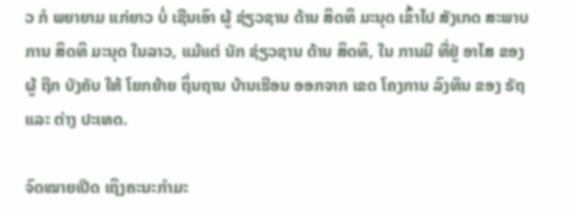ວ ກໍ ພຍາຍາມ ແກ່ຍາວ ບໍ່ ເຊີນເອົາ ຜູ້ ຊ່ຽວຊານ ດ້ານ ສິດທິ ມະນຸດ ເຂົ້າໄປ ສັງເກດ ສະພາບການ ສິດທິ ມະນຸດ ໃນລາວ, ແມ້ແຕ່ ນັກ ຊ່ຽວຊານ ດ້ານ ສິດທິ, ໃນ ການມີ ທີ່ຢູ່ ອາໄສ ຂອງ ຜູ້ ຖືກ ບັງຄັບ ໃຫ້ ໂຍກຍ້າຍ ຖິ່ນຖານ ບ້ານເຮືອນ ອອກຈາກ ເຂດ ໂຄງການ ລົງທຶນ ຂອງ ຣັຖ ແລະ ຕ່າງ ປະເທດ.

ຈົດໝາຍເປີດ ເຖິງຄະນະກຳມະ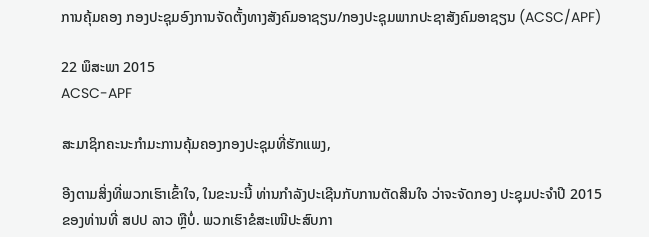ການຄຸ້ມຄອງ ກອງປະຊຸມອົງການຈັດຕັ້ງທາງສັງຄົມອາຊຽນ/ກອງປະຊຸມພາກປະຊາສັງຄົມອາຊຽນ (ACSC/APF)

22 ພຶສະພາ 2015
ACSC-APF

ສະມາຊິກຄະນະກຳມະການຄຸ້ມຄອງກອງປະຊຸມທີ່ຮັກແພງ,

ອີງຕາມສິ່ງທີ່ພວກເຮົາເຂົ້າໃຈ, ໃນຂະນະນີ້ ທ່ານກຳລັງປະເຊີນກັບການຕັດສິນໃຈ ວ່າຈະຈັດກອງ ປະຊຸມປະຈຳປີ 2015 ຂອງທ່ານທີ່ ສປປ ລາວ ຫຼືບໍ່. ພວກເຮົາຂໍສະເໜີປະສົບກາ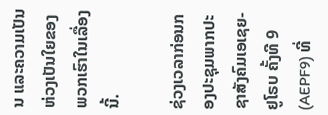ນ ແລະຄວາມເປັນ ຫ່ວງເປັນໃຍຂອງພວກເຮົາໃນເລື່ອງນີ້.

ຊ່ວງເວລາກ່ອນກອງປະຊຸມພາກປະຊາສັງຄົມເອເຊຍ-ຢູໂຣບ ຄັ້ງທີ 9 (AEPF9) ທີ່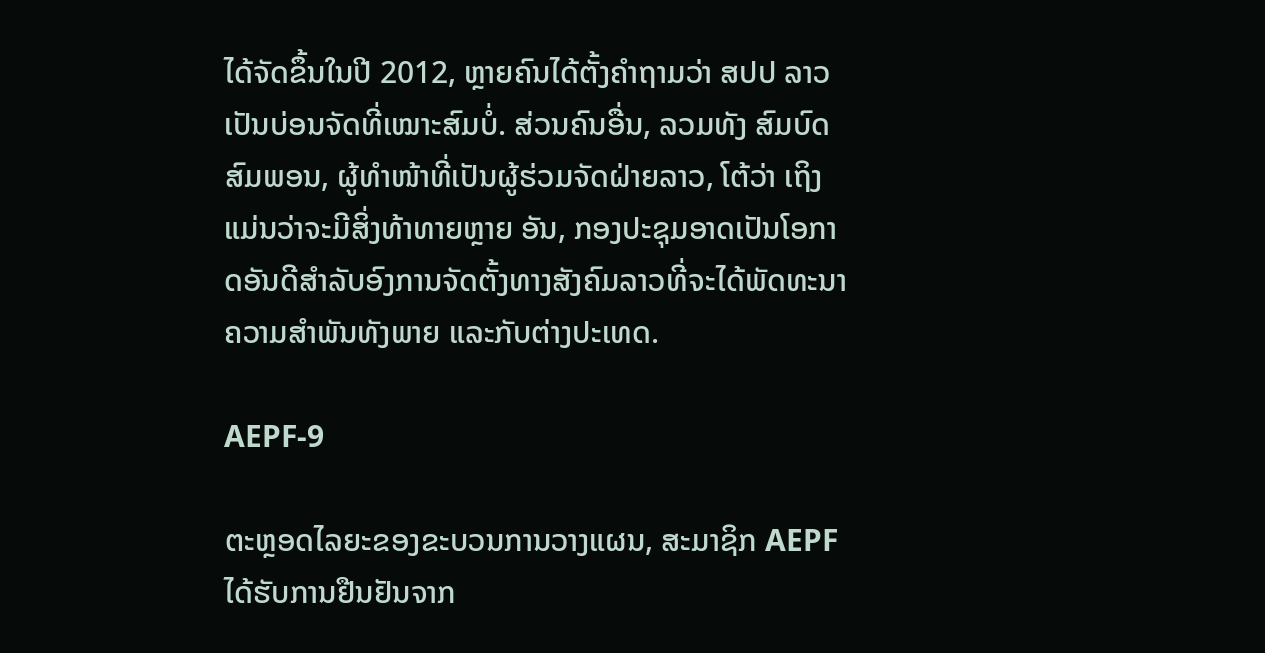ໄດ້ຈັດຂຶ້ນໃນປີ 2012, ຫຼາຍຄົນໄດ້ຕັ້ງຄຳຖາມວ່າ ສປປ ລາວ ເປັນບ່ອນຈັດທີ່ເໝາະສົມບໍ່. ສ່ວນຄົນອື່ນ, ລວມທັງ ສົມບົດ ສົມພອນ, ຜູ້ທຳໜ້າທີ່ເປັນຜູ້ຮ່ວມຈັດຝ່າຍລາວ, ໂຕ້ວ່າ ເຖິງແມ່ນວ່າຈະມີສິ່ງທ້າທາຍຫຼາຍ ອັນ, ກອງປະຊຸມອາດເປັນໂອກາດອັນດີສຳລັບອົງການຈັດຕັ້ງທາງສັງຄົມລາວທີ່ຈະໄດ້ພັດທະນາ ຄວາມສຳພັນທັງພາຍ ແລະກັບຕ່າງປະເທດ.

AEPF-9

ຕະຫຼອດໄລຍະຂອງຂະບວນການວາງແຜນ, ສະມາຊິກ AEPF ໄດ້ຮັບການຢືນຢັນຈາກ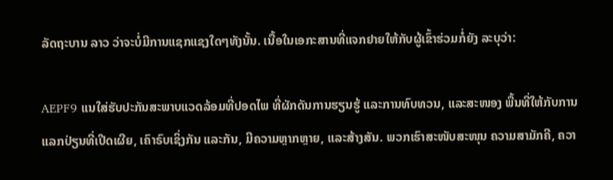ລັດຖະບານ ລາວ ວ່າຈະບໍ່ມີການແຊກແຊງໃດໆທັງນັ້ນ. ເນື້ອໃນເອກະສານທີ່ແຈກຢາຍໃຫ້ກັບຜູ້ເຂົ້າຮ່ວມກໍ່ຍັງ ລະບຸວ່າ:

AEPF9 ແນໃສ່ຮັບປະກັນສະພາບແວດລ້ອມທີ່ປອດໄພ ທີ່ຜັກດັນການຮຽນຮູ້ ແລະການທົບທວນ, ແລະສະໜອງ ພື້ນທີ່ໃຫ້ກັບການແລກປ່ຽນທີ່ເປີດເຜີຍ, ເຄົາຣົບເຊິ່ງກັນ ແລະກັນ, ມີຄວາມຫຼາກຫຼາຍ, ແລະສ້າງສັນ. ພວກເຮົາສະໜັບສະໜຸນ ຄວາມສາມັກຄີ, ຄວາ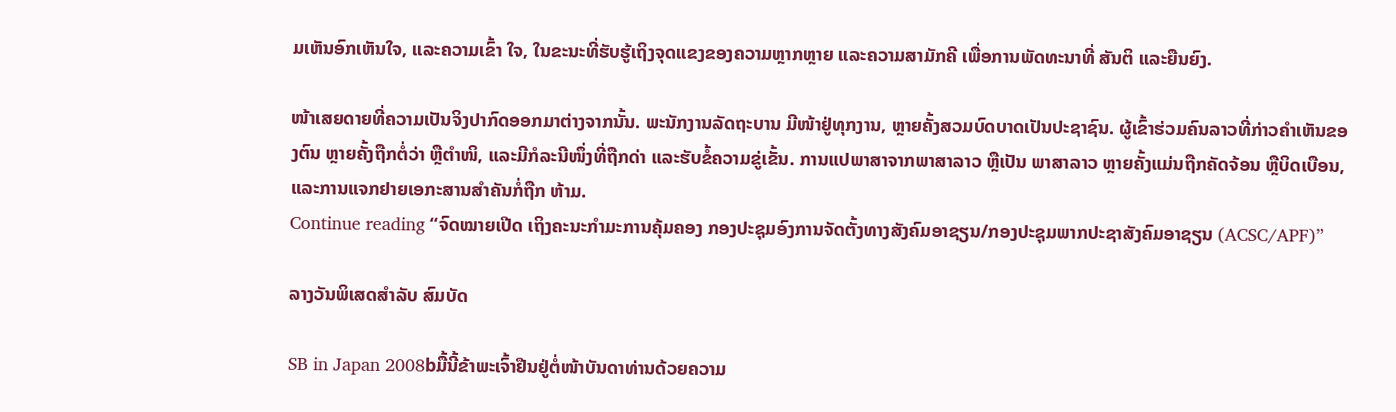ມເຫັນອົກເຫັນໃຈ, ແລະຄວາມເຂົ້າ ໃຈ, ໃນຂະນະທີ່ຮັບຮູ້ເຖິງຈຸດແຂງຂອງຄວາມຫຼາກຫຼາຍ ແລະຄວາມສາມັກຄີ ເພື່ອການພັດທະນາທີ່ ສັນຕິ ແລະຍືນຍົງ.

ໜ້າເສຍດາຍທີ່ຄວາມເປັນຈິງປາກົດອອກມາຕ່າງຈາກນັ້ນ. ພະນັກງານລັດຖະບານ ມີໜ້າຢູ່ທຸກງານ, ຫຼາຍຄັ້ງສວມບົດບາດເປັນປະຊາຊົນ. ຜູ້ເຂົ້າຮ່ວມຄົນລາວທີ່ກ່າວຄຳເຫັນຂອງຕົນ ຫຼາຍຄັ້ງຖືກຕໍ່ວ່າ ຫຼືຕຳໜິ, ແລະມີກໍລະນີໜຶ່ງທີ່ຖືກດ່າ ແລະຮັບຂໍ້ຄວາມຂູ່ເຂັ້ນ. ການແປພາສາຈາກພາສາລາວ ຫຼືເປັນ ພາສາລາວ ຫຼາຍຄັ້ງແມ່ນຖືກຄັດຈ້ອນ ຫຼືບິດເບືອນ, ແລະການແຈກຢາຍເອກະສານສຳຄັນກໍ່ຖືກ ຫ້າມ.
Continue reading “ຈົດໝາຍເປີດ ເຖິງຄະນະກຳມະການຄຸ້ມຄອງ ກອງປະຊຸມອົງການຈັດຕັ້ງທາງສັງຄົມອາຊຽນ/ກອງປະຊຸມພາກປະຊາສັງຄົມອາຊຽນ (ACSC/APF)”

ລາງວັນພິເສດສຳລັບ ສົມບັດ

SB in Japan 2008bມື້ນີ້ຂ້າພະເຈົ້າຢືນຢູ່ຕໍ່ໜ້າບັນດາທ່ານດ້ວຍຄວາມ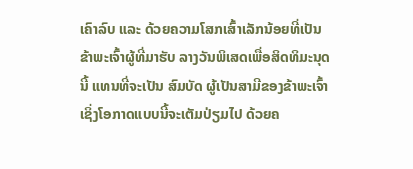ເຄົາລົບ ແລະ ດ້ວຍຄວາມໂສກເສົ້າເລັກນ້ອຍທີ່ເປັນ ຂ້າພະເຈົ້າຜູ້ທີ່ມາຮັບ ລາງວັນພິເສດເພື່ອສິດທິມະນຸດນີ້ ແທນທີ່ຈະເປັນ ສົມບັດ ຜູ້ເປັນສາມີຂອງຂ້າພະເຈົ້າ ເຊິ່ງໂອກາດແບບນີ້ຈະເຕັມປ່ຽມໄປ ດ້ວຍຄ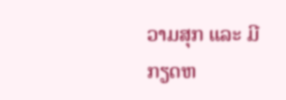ວາມສຸກ ແລະ ມີກຽດຫ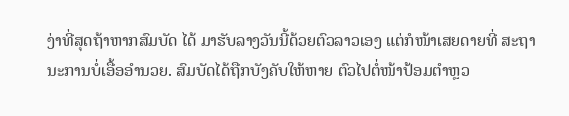ງ່າທີ່ສຸດຖ້າຫາກສົມບັດ ໄດ້ ມາຮັບລາງວັນນີ້ດ້ວຍຕົວລາວເອງ ແຕ່ກໍໜ້າເສຍດາຍທີ່ ສະຖານະການບໍ່ເອື້ອອຳນວຍ. ສົມບັດໄດ້ຖືກບັງຄັບໃຫ້ຫາຍ ຕົວໄປຕໍ່ໜ້າປ້ອມຕຳຫຼວ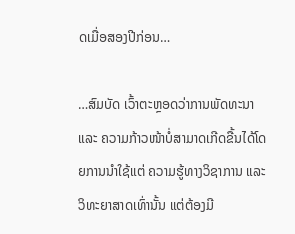ດເມື່ອສອງປີກ່ອນ…

…ສົມບັດ ເວົ້າຕະຫຼອດວ່າການພັດທະນາ ແລະ ຄວາມກ້າວໜ້າບໍ່ສາມາດເກີດຂື້ນໄດ້ໂດຍການນຳໃຊ້ແຕ່ ຄວາມຮູ້ທາງວິຊາການ ແລະ ວິທະຍາສາດເທົ່ານັ້ນ ແຕ່ຕ້ອງມີ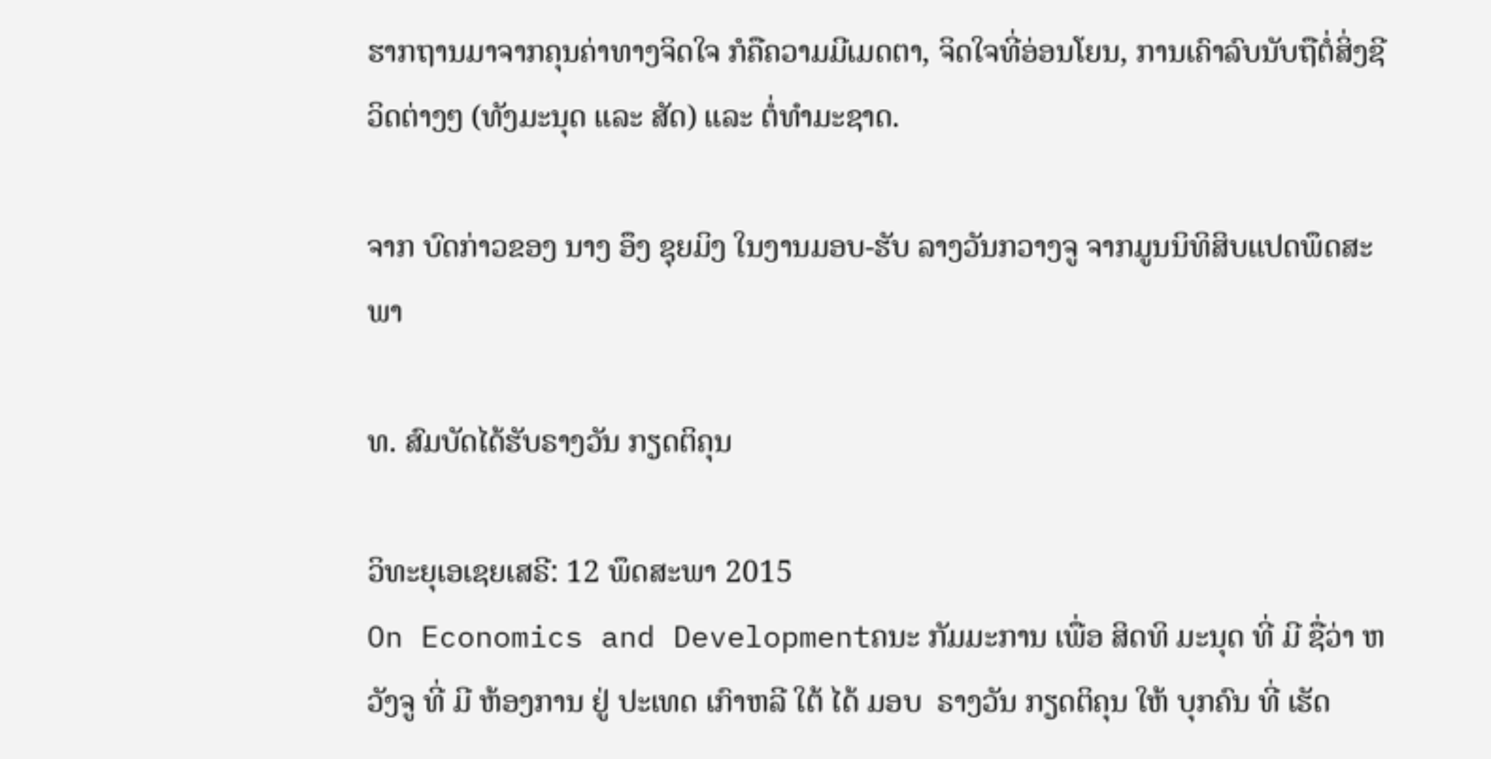ຮາກຖານມາຈາກຄຸນຄ່າທາງຈິດໃຈ ກໍຄືຄວາມມີເມດຕາ, ຈິດໃຈທີ່ອ່ອນໂຍນ, ການເຄົາລົບນັບຖືຕໍ່ສິ່ງຊີວິດຕ່າງໆ (ທັງມະນຸດ ແລະ ສັດ) ແລະ ຕໍ່ທຳມະຊາດ.

ຈາກ ບົດກ່າວຂອງ ນາງ ອຶງ ຊຸຍມິງ ໃນງານມອບ-ຮັບ ລາງວັນກວາງຈູ ຈາກມູນນິທິສິບແປດພຶດສະພາ

ທ. ສົມບັດໄດ້ຮັບຣາງວັນ ກຽດຕິຄຸນ

ວິທະຍຸເອເຊຍເສຣີ: 12 ພຶດສະພາ 2015
On Economics and Developmentຄນະ ກັມມະການ ເພື່ອ ສິດທິ ມະນຸດ ທີ່ ມີ ຊື່ວ່າ ຫວັງຈູ ທີ່ ມີ ຫ້ອງການ ຢູ່ ປະເທດ ເກົາຫລີ ໃຕ້ ໄດ້ ມອບ  ຣາງວັນ ກຽດຕິຄຸນ ໃຫ້ ບຸກຄົນ ທີ່ ເຮັດ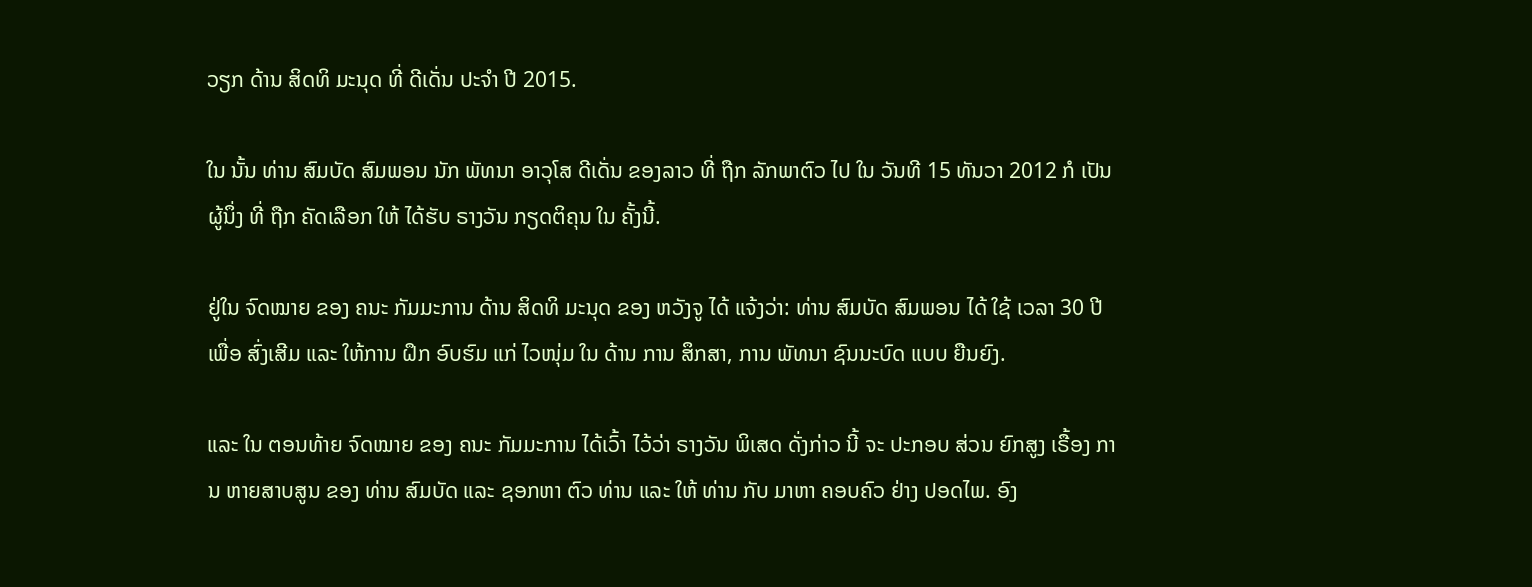ວຽກ ດ້ານ ສິດທິ ມະນຸດ ທີ່ ດີເດັ່ນ ປະຈໍາ ປີ 2015.

ໃນ ນັ້ນ ທ່ານ ສົມບັດ ສົມພອນ ນັກ ພັທນາ ອາວຸໂສ ດີເດັ່ນ ຂອງລາວ ທີ່ ຖືກ ລັກພາຕົວ ໄປ ໃນ ວັນທີ 15 ທັນວາ 2012 ກໍ ເປັນ ຜູ້ນຶ່ງ ທີ່ ຖືກ ຄັດເລືອກ ໃຫ້ ໄດ້ຮັບ ຣາງວັນ ກຽດຕິຄຸນ ໃນ ຄັ້ງນີ້.

ຢູ່ໃນ ຈົດໝາຍ ຂອງ ຄນະ ກັມມະການ ດ້ານ ສິດທິ ມະນຸດ ຂອງ ຫວັງຈູ ໄດ້ ແຈ້ງວ່າ: ທ່ານ ສົມບັດ ສົມພອນ ໄດ້ ໃຊ້ ເວລາ 30 ປີ ເພື່ອ ສົ່ງເສີມ ແລະ ໃຫ້ການ ຝຶກ ອົບຮົມ ແກ່ ໄວໜຸ່ມ ໃນ ດ້ານ ການ ສຶກສາ, ການ ພັທນາ ຊົນນະບົດ ແບບ ຍືນຍົງ.

ແລະ ໃນ ຕອນທ້າຍ ຈົດໝາຍ ຂອງ ຄນະ ກັມມະການ ໄດ້ເວົ້າ ໄວ້ວ່າ ຣາງວັນ ພິເສດ ດັ່ງກ່າວ ນີ້ ຈະ ປະກອບ ສ່ວນ ຍົກສູງ ເຣື້ອງ ການ ຫາຍສາບສູນ ຂອງ ທ່ານ ສົມບັດ ແລະ ຊອກຫາ ຕົວ ທ່ານ ແລະ ໃຫ້ ທ່ານ ກັບ ມາຫາ ຄອບຄົວ ຢ່າງ ປອດໄພ. ອົງ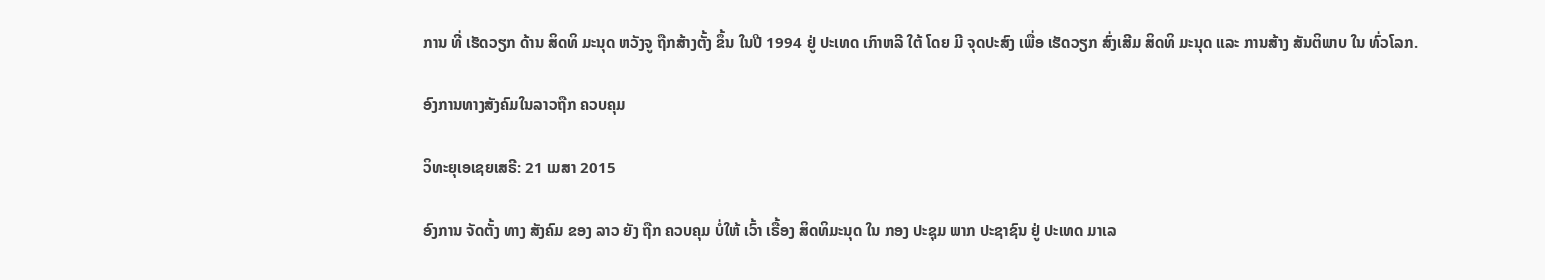ການ ທີ່ ເຮັດວຽກ ດ້ານ ສິດທິ ມະນຸດ ຫວັງຈູ ຖືກສ້າງຕັ້ງ ຂຶ້ນ ໃນປີ 1994 ຢູ່ ປະເທດ ເກົາຫລີ ໃຕ້ ໂດຍ ມີ ຈຸດປະສົງ ເພື່ອ ເຮັດວຽກ ສົ່ງເສີມ ສິດທິ ມະນຸດ ແລະ ການສ້າງ ສັນຕິພາບ ໃນ ທົ່ວໂລກ.

ອົງການທາງສັງຄົມໃນລາວຖືກ ຄວບຄຸມ

ວິທະຍຸເອເຊຍເສຣີ: 21 ເມສາ 2015

ອົງການ ຈັດຕັ້ງ ທາງ ສັງຄົມ ຂອງ ລາວ ຍັງ ຖືກ ຄວບຄຸມ ບໍ່ໃຫ້ ເວົ້າ ເຣື້ອງ ສິດທິມະນຸດ ໃນ ກອງ ປະຊຸມ ພາກ ປະຊາຊົນ ຢູ່ ປະເທດ ມາເລ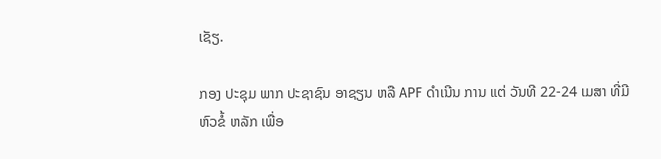ເຊັຽ.

ກອງ ປະຊຸມ ພາກ ປະຊາຊົນ ອາຊຽນ ຫລື APF ດຳເນີນ ການ ແຕ່ ວັນທີ 22-24 ເມສາ ທີ່ມີ ຫົວຂໍ້ ຫລັກ ເພື່ອ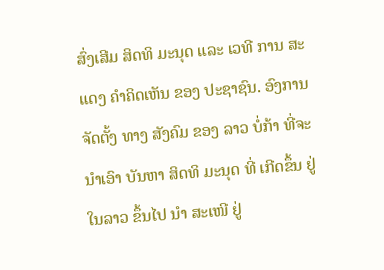ສົ່ງເສີມ ສິດທິ ມະນຸດ ແລະ ເວທີ ການ ສະແດງ ຄຳຄິດເຫັນ ຂອງ ປະຊາຊົນ. ອົງການ ຈັດຕັ້ງ ທາງ ສັງຄົມ ຂອງ ລາວ ບໍ່ກ້າ ທີ່ຈະ ນຳເອົາ ບັນຫາ ສິດທິ ມະນຸດ ທີ່ ເກີດຂຶ້ນ ຢູ່ ໃນລາວ ຂຶ້ນໄປ ນຳ ສະເໜີ ຢູ່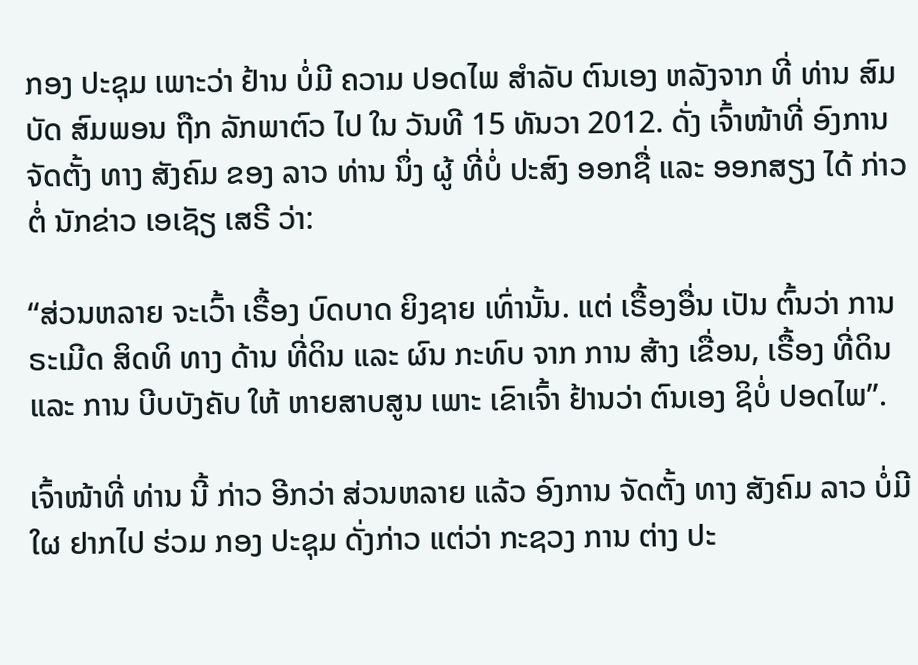ກອງ ປະຊຸມ ເພາະວ່າ ຢ້ານ ບໍ່ມີ ຄວາມ ປອດໄພ ສຳລັບ ຕົນເອງ ຫລັງຈາກ ທີ່ ທ່ານ ສົມບັດ ສົມພອນ ຖືກ ລັກພາຕົວ ໄປ ໃນ ວັນທີ 15 ທັນວາ 2012. ດັ່ງ ເຈົ້າໜ້າທີ່ ອົງການ ຈັດຕັ້ງ ທາງ ສັງຄົມ ຂອງ ລາວ ທ່ານ ນຶ່ງ ຜູ້ ທີ່ບໍ່ ປະສົງ ອອກຊື່ ແລະ ອອກສຽງ ໄດ້ ກ່າວຕໍ່ ນັກຂ່າວ ເອເຊັຽ ເສຣີ ວ່າ:

“ສ່ວນຫລາຍ ຈະເວົ້າ ເຣື້ອງ ບົດບາດ ຍິງຊາຍ ເທົ່ານັ້ນ. ແຕ່ ເຣື້ອງອື່ນ ເປັນ ຕົ້ນວ່າ ການ ຣະເມີດ ສິດທິ ທາງ ດ້ານ ທີ່ດິນ ແລະ ຜົນ ກະທົບ ຈາກ ການ ສ້າງ ເຂື່ອນ, ເຣື້ອງ ທີ່ດິນ ແລະ ການ ບີບບັງຄັບ ໃຫ້ ຫາຍສາບສູນ ເພາະ ເຂົາເຈົ້າ ຢ້ານວ່າ ຕົນເອງ ຊິບໍ່ ປອດໄພ”.

ເຈົ້າໜ້າທີ່ ທ່ານ ນີ້ ກ່າວ ອີກວ່າ ສ່ວນຫລາຍ ແລ້ວ ອົງການ ຈັດຕັ້ງ ທາງ ສັງຄົມ ລາວ ບໍ່ມີໃຜ ຢາກໄປ ຮ່ວມ ກອງ ປະຊຸມ ດັ່ງກ່າວ ແຕ່ວ່າ ກະຊວງ ການ ຕ່າງ ປະ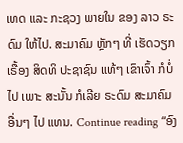ເທດ ແລະ ກະຊວງ ພາຍໃນ ຂອງ ລາວ ຣະດົມ ໃຫ້ໄປ. ສະມາຄົມ ຫຼັກໆ ທີ່ ເຮັດວຽກ ເຣື້ອງ ສິດທິ ປະຊາຊົນ ແທ້ໆ ເຂົາເຈົ້າ ກໍບໍ່ໄປ ເພາະ ສະນັ້ນ ກໍເລີຍ ຣະດົມ ສະມາຄົມ ອື່ນໆ ໄປ ແທນ. Continue reading “ອົງ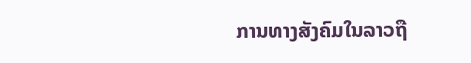ການທາງສັງຄົມໃນລາວຖື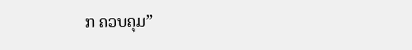ກ ຄວບຄຸມ”